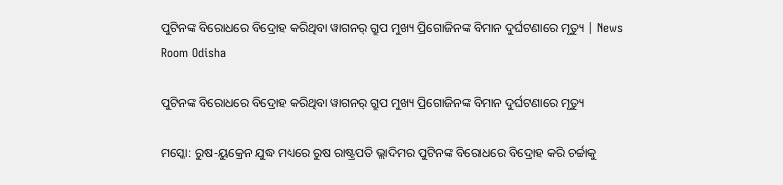ପୁଟିନଙ୍କ ବିରୋଧରେ ବିଦ୍ରୋହ କରିଥିବା ୱାଗନର୍ ଗ୍ରୁପ ମୁଖ୍ୟ ପ୍ରିଗୋଜିନଙ୍କ ବିମାନ ଦୁର୍ଘଟଣାରେ ମୃତ୍ୟୁ | News Room Odisha

ପୁଟିନଙ୍କ ବିରୋଧରେ ବିଦ୍ରୋହ କରିଥିବା ୱାଗନର୍ ଗ୍ରୁପ ମୁଖ୍ୟ ପ୍ରିଗୋଜିନଙ୍କ ବିମାନ ଦୁର୍ଘଟଣାରେ ମୃତ୍ୟୁ

ମସ୍କୋ: ରୁଷ-ୟୁକ୍ରେନ ଯୁଦ୍ଧ ମଧ୍ୟରେ ରୁଷ ରାଷ୍ଟ୍ରପତି ଭ୍ଲାଦିମର ପୁଟିନଙ୍କ ବିରୋଧରେ ବିଦ୍ରୋହ କରି ଚର୍ଚ୍ଚାକୁ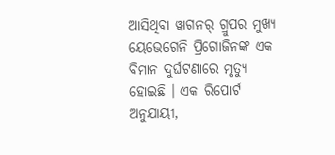ଆସିଥିବା ୱାଗନର୍ ଗ୍ରୁପର ମୁଖ୍ୟ ୟେଭେଗେନି ପ୍ରିଗୋଜିନଙ୍କ ଏକ ବିମାନ ଦୁର୍ଘଟଣାରେ ମୃତ୍ୟୁ ହୋଇଛି । ଏକ ରିପୋର୍ଟ ଅନୁଯାୟୀ,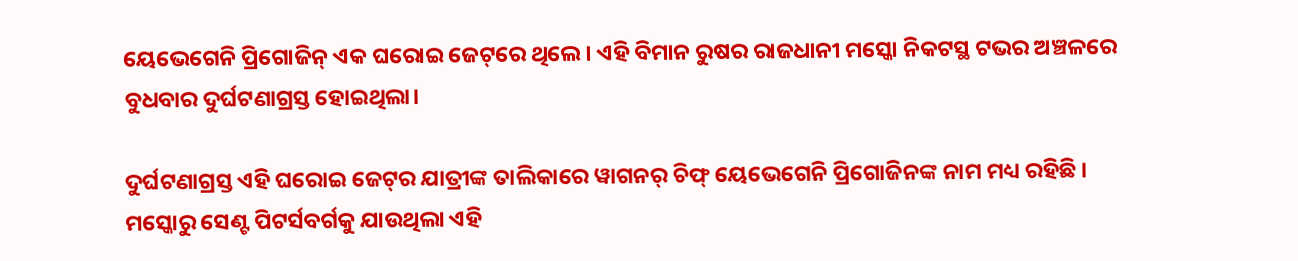ୟେଭେଗେନି ପ୍ରିଗୋଜିନ୍ ଏକ ଘରୋଇ ଜେଟ୍‌ରେ ଥିଲେ। ଏହି ବିମାନ ରୁଷର ରାଜଧାନୀ ମସ୍କୋ ନିକଟସ୍ଥ ଟଭର ଅଞ୍ଚଳରେ ବୁଧବାର ଦୁର୍ଘଟଣାଗ୍ରସ୍ତ ହୋଇଥିଲା।

ଦୁର୍ଘଟଣାଗ୍ରସ୍ତ ଏହି ଘରୋଇ ଜେଟ୍‌ର ଯାତ୍ରୀଙ୍କ ତାଲିକାରେ ୱାଗନର୍ ଚିଫ୍ ୟେଭେଗେନି ପ୍ରିଗୋଜିନଙ୍କ ନାମ ମଧ୍ୟ ରହିଛି । ମସ୍କୋରୁ ସେଣ୍ଟ ପିଟର୍ସବର୍ଗକୁ ଯାଉଥିଲା ଏହି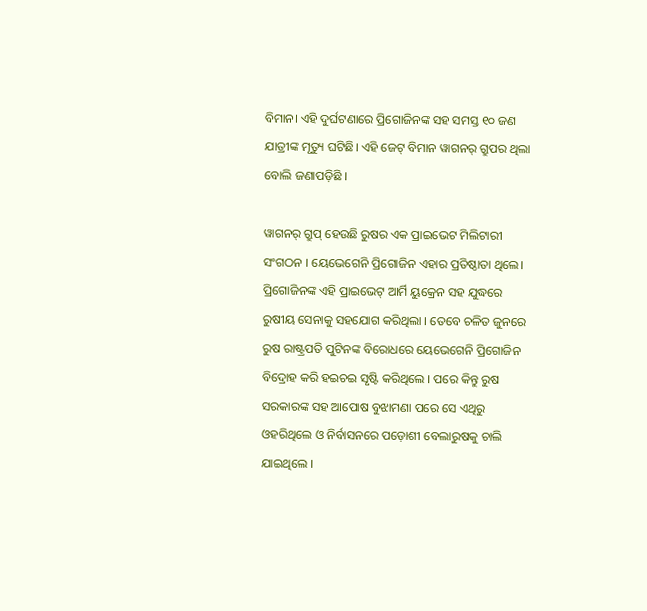ବିମାନ। ଏହି ଦୁର୍ଘଟଣାରେ ପ୍ରିଗୋଜିନଙ୍କ ସହ ସମସ୍ତ ୧୦ ଜଣ ଯାତ୍ରୀଙ୍କ ମୃତ୍ୟୁ ଘଟିଛି। ଏହି ଜେଟ୍ ବିମାନ ୱାଗନର୍ ଗ୍ରୁପର ଥିଲା ବୋଲି ଜଣାପଡ଼ିଛି ।

ୱାଗନର୍ ଗ୍ରୁପ୍ ହେଉଛି ରୁଷର ଏକ ପ୍ରାଇଭେଟ ମିଲିଟାରୀ ସଂଗଠନ । ୟେଭେଗେନି ପ୍ରିଗୋଜିନ ଏହାର ପ୍ରତିଷ୍ଠାତା ଥିଲେ। ପ୍ରିଗୋଜିନଙ୍କ ଏହି ପ୍ରାଇଭେଟ୍ ଆର୍ମି ୟୁକ୍ରେନ ସହ ଯୁଦ୍ଧରେ ରୁଷୀୟ ସେନାକୁ ସହଯୋଗ କରିଥିଲା । ତେବେ ଚଳିତ ଜୁନରେ ରୁଷ ରାଷ୍ଟ୍ରପତି ପୁଟିନଙ୍କ ବିରୋଧରେ ୟେଭେଗେନି ପ୍ରିଗୋଜିନ ବିଦ୍ରୋହ କରି ହଇଚଇ ସୃଷ୍ଟି କରିଥିଲେ । ପରେ କିନ୍ତୁ ରୁଷ ସରକାରଙ୍କ ସହ ଆପୋଷ ବୁଝାମଣା ପରେ ସେ ଏଥିରୁ ଓହରିଥିଲେ ଓ ନିର୍ବାସନରେ ପଡ଼ୋଶୀ ବେଲାରୁଷକୁ ଚାଲି ଯାଇଥିଲେ ।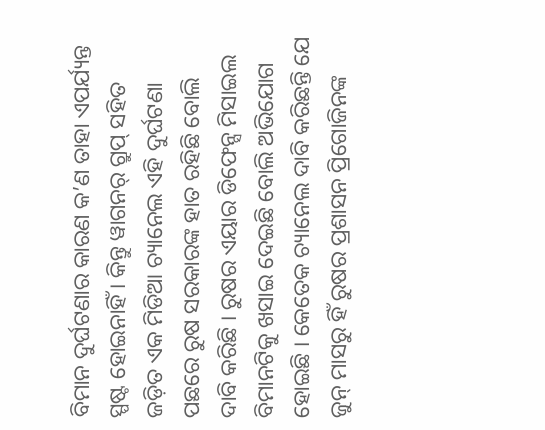ବିମାନ ଦୁର୍ଘଟଣାର କାରଣ କ’ଣ ତାହା ଏପର୍ଯ୍ୟନ୍ତ ସ୍ପଷ୍ଟ ହୋଇନାହିଁ । କିନ୍ତୁ ୱାଗନର୍ ଗ୍ରୁପ୍ ସହିତ ଜଡ଼ିତ ଏକ ମିଡିଆ ଚ୍ୟାନେଲ ଏହି ଦୁର୍ଘଟଣା ପଛରେ ରୁଷ ସରକାରଙ୍କ ହାତ ରହିଛି ବୋଲି ଦାବି କରିଛି । ରୁଷର ଏୟାର ଡିଫେନ୍ସ ମିସାଇଲ ବିମାନଟିକୁ ଖସାଇ ଦେଇଛି ବୋଲି ଅଭିଯୋଗ ହୋଇଛି । କେତେକ ଚ୍ୟାନେଲ ଦାବି କରିଛନ୍ତି ଯେ ଜୁନ୍ ମାସରୁ ହିଁ ରୁଷର ପ୍ରଶାସନ ପ୍ରିଗୋଜିନଙ୍କ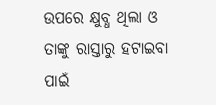ଉପରେ କ୍ଷୁବ୍ଧ ଥିଲା ଓ ତାଙ୍କୁ ରାସ୍ତାରୁ ହଟାଇବା ପାଇଁ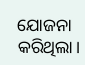ଯୋଜନା କରିଥିଲା।